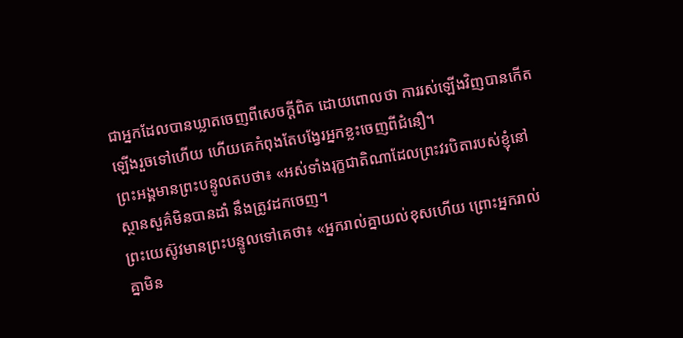ជាអ្នកដែលបានឃ្លាតចេញពីសេចក្ដីពិត ដោយពោលថា ការរស់ឡើងវិញបានកើតឡើងរួចទៅហើយ ហើយគេកំពុងតែបង្វែរអ្នកខ្លះចេញពីជំនឿ។
ព្រះអង្គមានព្រះបន្ទូលតបថា៖ «អស់ទាំងរុក្ខជាតិណាដែលព្រះវរបិតារបស់ខ្ញុំនៅស្ថានសួគ៌មិនបានដាំ នឹងត្រូវដកចេញ។
ព្រះយេស៊ូវមានព្រះបន្ទូលទៅគេថា៖ «អ្នករាល់គ្នាយល់ខុសហើយ ព្រោះអ្នករាល់គ្នាមិន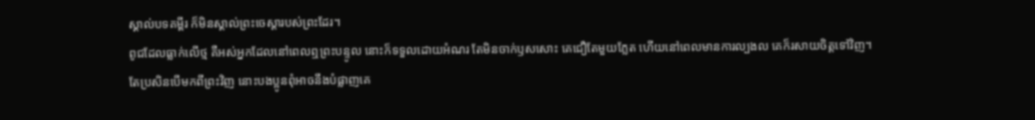ស្គាល់បទគម្ពីរ ក៏មិនស្គាល់ព្រះចេស្តារបស់ព្រះដែរ។
ពូជដែលធ្លាក់លើថ្ម គឺអស់អ្នកដែលនៅពេលឮព្រះបន្ទូល នោះក៏ទទួលដោយអំណរ តែមិនចាក់ឫសសោះ គេជឿតែមួយភ្លែត ហើយនៅពេលមានការល្បងល គេក៏រសាយចិត្តទៅវិញ។
តែប្រសិនបើមកពីព្រះវិញ នោះបងប្អូនពុំអាចនឹងបំផ្លាញគេ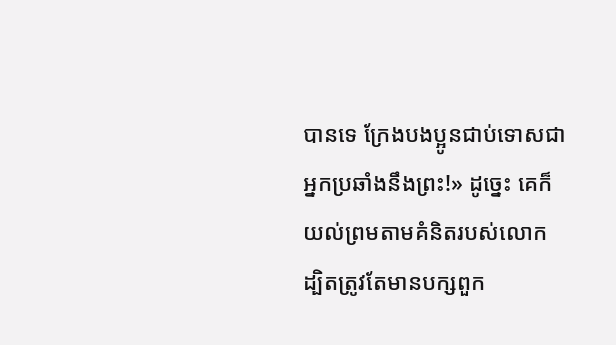បានទេ ក្រែងបងប្អូនជាប់ទោសជាអ្នកប្រឆាំងនឹងព្រះ!» ដូច្នេះ គេក៏យល់ព្រមតាមគំនិតរបស់លោក
ដ្បិតត្រូវតែមានបក្សពួក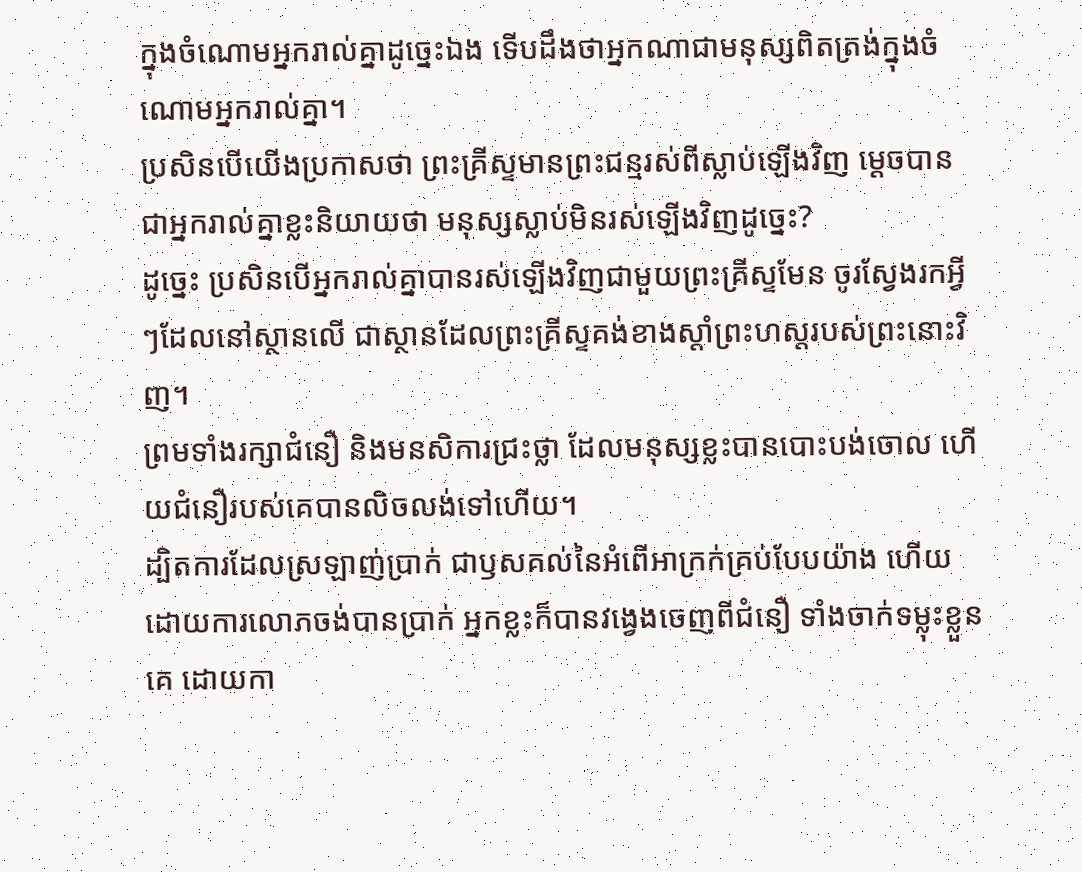ក្នុងចំណោមអ្នករាល់គ្នាដូច្នេះឯង ទើបដឹងថាអ្នកណាជាមនុស្សពិតត្រង់ក្នុងចំណោមអ្នករាល់គ្នា។
ប្រសិនបើយើងប្រកាសថា ព្រះគ្រីស្ទមានព្រះជន្មរស់ពីស្លាប់ឡើងវិញ ម្តេចបានជាអ្នករាល់គ្នាខ្លះនិយាយថា មនុស្សស្លាប់មិនរស់ឡើងវិញដូច្នេះ?
ដូច្នេះ ប្រសិនបើអ្នករាល់គ្នាបានរស់ឡើងវិញជាមួយព្រះគ្រីស្ទមែន ចូរស្វែងរកអ្វីៗដែលនៅស្ថានលើ ជាស្ថានដែលព្រះគ្រីស្ទគង់ខាងស្តាំព្រះហស្តរបស់ព្រះនោះវិញ។
ព្រមទាំងរក្សាជំនឿ និងមនសិការជ្រះថ្លា ដែលមនុស្សខ្លះបានបោះបង់ចោល ហើយជំនឿរបស់គេបានលិចលង់ទៅហើយ។
ដ្បិតការដែលស្រឡាញ់ប្រាក់ ជាឫសគល់នៃអំពើអាក្រក់គ្រប់បែបយ៉ាង ហើយដោយការលោភចង់បានប្រាក់ អ្នកខ្លះក៏បានវង្វេងចេញពីជំនឿ ទាំងចាក់ទម្លុះខ្លួនគេ ដោយកា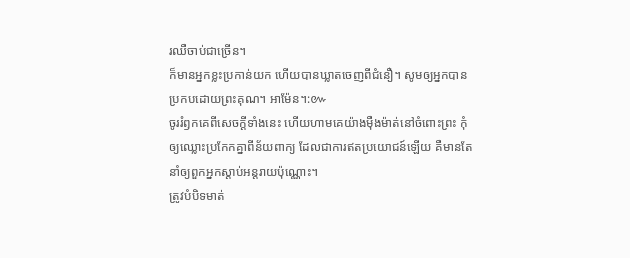រឈឺចាប់ជាច្រើន។
ក៏មានអ្នកខ្លះប្រកាន់យក ហើយបានឃ្លាតចេញពីជំនឿ។ សូមឲ្យអ្នកបានប្រកបដោយព្រះគុណ។ អាម៉ែន។:៚
ចូររំឭកគេពីសេចក្ដីទាំងនេះ ហើយហាមគេយ៉ាងម៉ឺងម៉ាត់នៅចំពោះព្រះ កុំឲ្យឈ្លោះប្រកែកគ្នាពីន័យពាក្យ ដែលជាការឥតប្រយោជន៍ឡើយ គឺមានតែនាំឲ្យពួកអ្នកស្តាប់អន្តរាយប៉ុណ្ណោះ។
ត្រូវបំបិទមាត់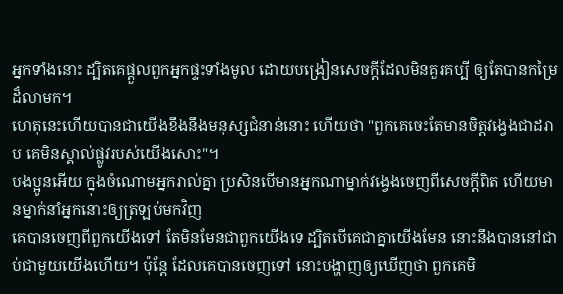អ្នកទាំងនោះ ដ្បិតគេផ្តួលពួកអ្នកផ្ទះទាំងមូល ដោយបង្រៀនសេចក្ដីដែលមិនគួរគប្បី ឲ្យតែបានកម្រៃដ៏លាមក។
ហេតុនេះហើយបានជាយើងខឹងនឹងមនុស្សជំនាន់នោះ ហើយថា "ពួកគេចេះតែមានចិត្តវង្វេងជាដរាប គេមិនស្គាល់ផ្លូវរបស់យើងសោះ"។
បងប្អូនអើយ ក្នុងចំណោមអ្នករាល់គ្នា ប្រសិនបើមានអ្នកណាម្នាក់វង្វេងចេញពីសេចក្តីពិត ហើយមានម្នាក់នាំអ្នកនោះឲ្យត្រឡប់មកវិញ
គេបានចេញពីពួកយើងទៅ តែមិនមែនជាពួកយើងទេ ដ្បិតបើគេជាគ្នាយើងមែន នោះនឹងបាននៅជាប់ជាមួយយើងហើយ។ ប៉ុន្ដែ ដែលគេបានចេញទៅ នោះបង្ហាញឲ្យឃើញថា ពួកគេមិ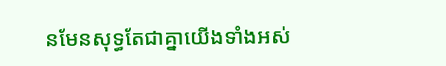នមែនសុទ្ធតែជាគ្នាយើងទាំងអស់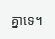គ្នាទេ។